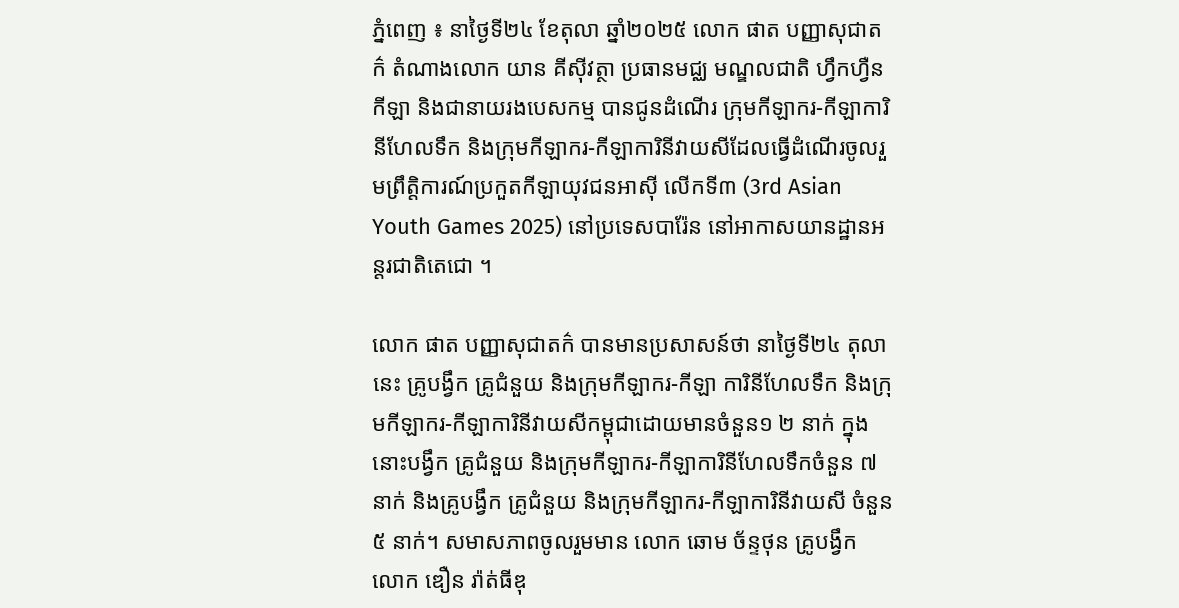ភ្នំពេញ ៖ នាថ្ងៃទី២៤ ខែតុលា ឆ្នាំ២០២៥ លោក ផាត បញ្ញាសុជាតក៌ តំណាងលោក យាន គីស៊ីវត្ថា ប្រធានមជ្ឈ មណ្ឌលជាតិ ហ្វឹកហ្វឺនកីឡា និងជានាយរងបេសកម្ម បានជូនដំណើរ ក្រុមកីឡាករ-កីឡាការិនីហែលទឹក និងក្រុមកីឡាករ-កីឡាការិនីវាយសីដែលធ្វើដំណើរចូលរួមព្រឹត្តិការណ៍ប្រកួតកីឡាយុវជនអាស៊ី លើកទី៣ (3rd Asian Youth Games 2025) នៅប្រទេសបារ៉ែន នៅអាកាសយានដ្ឋានអន្តរជាតិតេជោ ។

លោក ផាត បញ្ញាសុជាតក៌ បានមានប្រសាសន៍ថា នាថ្ងៃទី២៤ តុលានេះ គ្រូបង្វឹក គ្រូជំនួយ និងក្រុមកីឡាករ-កីឡា ការិនីហែលទឹក និងក្រុមកីឡាករ-កីឡាការិនីវាយសីកម្ពុជាដោយមានចំនួន១ ២ នាក់ ក្នុងនោះបង្វឹក គ្រូជំនួយ និងក្រុមកីឡាករ-កីឡាការិនីហែលទឹកចំនួន ៧ នាក់ និងគ្រូបង្វឹក គ្រូជំនួយ និងក្រុមកីឡាករ-កីឡាការិនីវាយសី ចំនួន ៥ នាក់។ សមាសភាពចូលរួមមាន លោក ឆោម ច័ន្ទថុន គ្រូបង្វឹក លោក ឌឿន រ៉ាត់ធីឌុ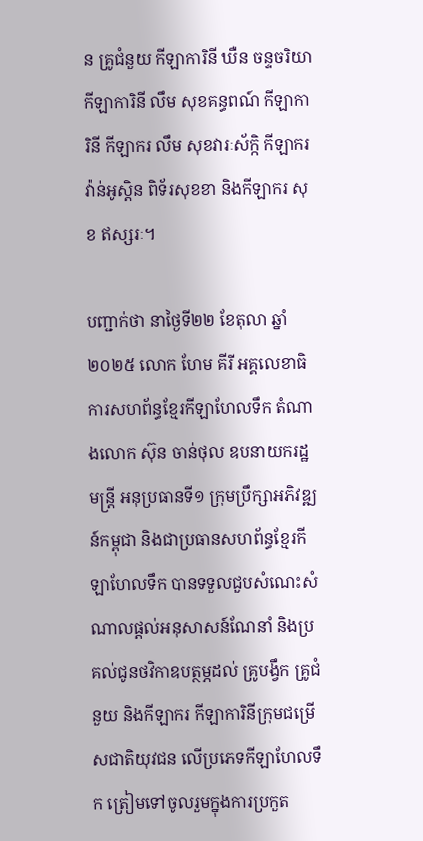ន គ្រូជំនួយ កីឡាការិនី ឃឺន ចន្ទចរិយា កីឡាការិនី លឹម សុខគន្ធពណ៍ កីឡាការិនី កីឡាករ លឹម សុខវារៈស័ក្កិ កីឡាករ វ៉ាន់អូស្តិន ពិទ័រសុខខា និងកីឡាករ សុខ ឥស្សរៈ។

បញ្ជាក់ថា នាថ្ងៃទី២២ ខែតុលា ឆ្នាំ២០២៥ លោក ហែម គីរី អគ្គលេខាធិការសហព័ន្ធខ្មែរកីឡាហែលទឹក តំណាងលោក ស៊ុន ចាន់ថុល ឧបនាយករដ្ឋមន្ត្រី អនុប្រធានទី១ ក្រុមប្រឹក្សាអភិវឌ្ឍន៍កម្ពុជា និងជាប្រធានសហព័ន្ធខ្មែរកីឡាហែលទឹក បានទទួលជួបសំណេះសំណាលផ្តល់អនុសាសន៍ណែនាំ និងប្រគល់ជូនថវិកាឧបត្ថម្ភដល់ គ្រូបង្វឹក គ្រូជំនួយ និងកីឡាករ កីឡាការិនីក្រុមជម្រើសជាតិយុវជន លើប្រភេទកីឡាហែលទឹក ត្រៀមទៅចូលរួមក្នុងការប្រកួត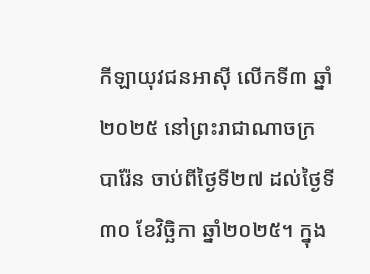កីឡាយុវជនអាស៊ី លើកទី៣ ឆ្នាំ២០២៥ នៅព្រះរាជាណាចក្របារ៉ែន ចាប់ពីថ្ងៃទី២៧ ដល់ថ្ងៃទី៣០ ខែវិច្ឆិកា ឆ្នាំ២០២៥។ ក្នុង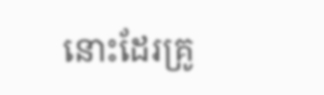នោះដែរគ្រូ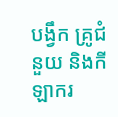បង្វឹក គ្រូជំនួយ និងកីឡាករ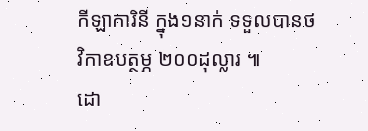កីឡាការិនី ក្នុង១នាក់ ទទួលបានថវិកាឧបត្ថម្ភ ២០០ដុល្លារ ៕
ដោ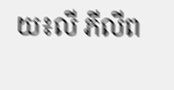យ៖លី ភីលីព